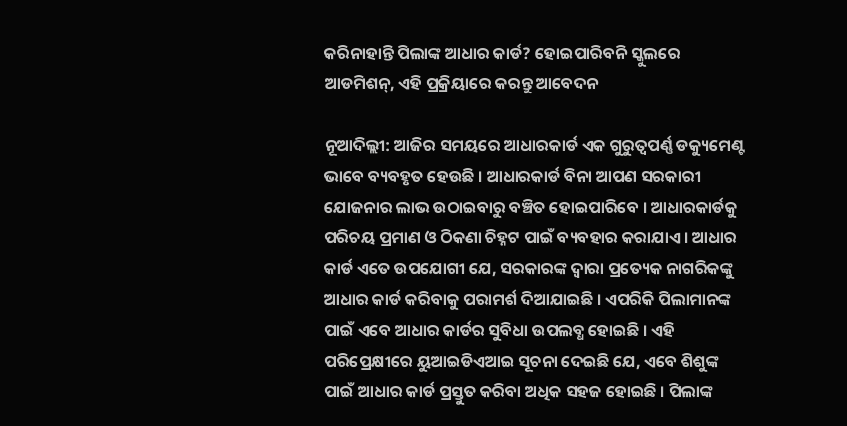କରିନାହାନ୍ତି ପିଲାଙ୍କ ଆଧାର କାର୍ଡ? ହୋଇପାରିବନି ସ୍କୁଲରେ ଆଡମିଶନ୍, ଏହି ପ୍ରକ୍ରିୟାରେ କରନ୍ତୁ ଆବେଦନ

ନୂଆଦିଲ୍ଲୀ: ଆଜିର ସମୟରେ ଆଧାରକାର୍ଡ ଏକ ଗୁରୁତ୍ୱପର୍ଣ୍ଣ ଡକ୍ୟୁମେଣ୍ଟ ଭାବେ ବ୍ୟବହୃତ ହେଉଛି । ଆଧାରକାର୍ଡ ବିନା ଆପଣ ସରକାରୀ ଯୋଜନାର ଲାଭ ଉଠାଇବାରୁ ବଞ୍ଚିତ ହୋଇପାରିବେ । ଆଧାରକାର୍ଡକୁ ପରିଚୟ ପ୍ରମାଣ ଓ ଠିକଣା ଚିହ୍ନଟ ପାଇଁ ବ୍ୟବହାର କରାଯାଏ । ଆଧାର କାର୍ଡ ଏତେ ଉପଯୋଗୀ ଯେ, ସରକାରଙ୍କ ଦ୍ୱାରା ପ୍ରତ୍ୟେକ ନାଗରିକଙ୍କୁ ଆଧାର କାର୍ଡ କରିବାକୁ ପରାମର୍ଶ ଦିଆଯାଇଛି । ଏପରିକି ପିଲାମାନଙ୍କ ପାଇଁ ଏବେ ଆଧାର କାର୍ଡର ସୁବିଧା ଉପଲବ୍ଧ ହୋଇଛି । ଏହି ପରିପ୍ରେକ୍ଷୀରେ ୟୁଆଇଡିଏଆଇ ସୂଚନା ଦେଇଛି ଯେ, ଏବେ ଶିଶୁଙ୍କ ପାଇଁ ଆଧାର କାର୍ଡ ପ୍ରସ୍ତୁତ କରିବା ଅଧିକ ସହଜ ହୋଇଛି । ପିଲାଙ୍କ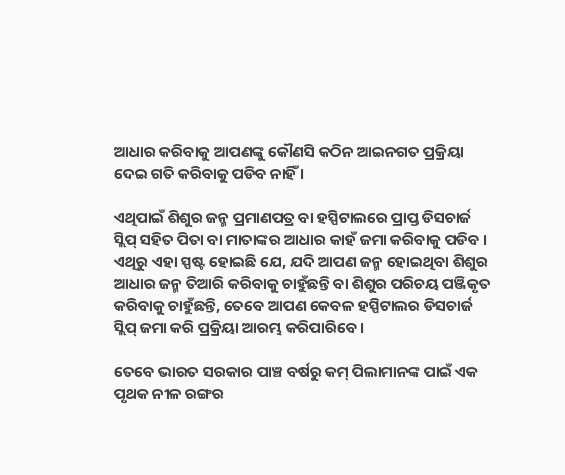ଆଧାର କରିବାକୁ ଆପଣଙ୍କୁ କୌଣସି କଠିନ ଆଇନଗତ ପ୍ରକ୍ରିୟା ଦେଇ ଗତି କରିବାକୁ ପଡିବ ନାହିଁ ।

ଏଥିପାଇଁ ଶିଶୁର ଜନ୍ମ ପ୍ରମାଣପତ୍ର ବା ହସ୍ପିଟାଲରେ ପ୍ରାପ୍ତ ଡିସଚାର୍ଜ ସ୍ଲିପ୍ ସହିତ ପିତା ବା ମାତାଙ୍କର ଆଧାର କାହଁ ଜମା କରିବାକୁ ପଡିବ । ଏଥିରୁ ଏହା ସ୍ପଷ୍ଟ ହୋଇଛି ଯେ, ଯଦି ଆପଣ ଜନ୍ମ ହୋଇଥିବା ଶିଶୁର ଆଧାର ଜନ୍ମ ତିଆରି କରିବାକୁ ଚାହୁଁଛନ୍ତି ବା ଶିଶୁର ପରିଚୟ ପଞ୍ଜିକୃତ କରିବାକୁ ଚାହୁଁଛନ୍ତି, ତେବେ ଆପଣ କେବଳ ହସ୍ପିଟାଲର ଡିସଚାର୍ଜ ସ୍ଲିପ୍ ଜମା କରି ପ୍ରକ୍ରିୟା ଆରମ୍ଭ କରିପାରିବେ ।

ତେବେ ଭାରତ ସରକାର ପାଞ୍ଚ ବର୍ଷରୁ କମ୍ ପିଲାମାନଙ୍କ ପାଇଁ ଏକ ପୃଥକ ନୀଳ ରଙ୍ଗର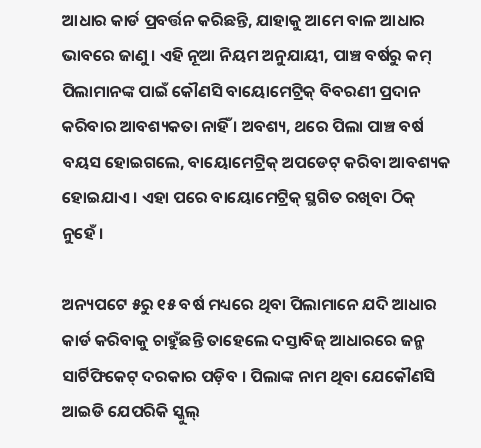ଆଧାର କାର୍ଡ ପ୍ରବର୍ତ୍ତନ କରିଛନ୍ତି, ଯାହାକୁ ଆମେ ବାଳ ଆଧାର ଭାବରେ ଜାଣୁ । ଏହି ନୂଆ ନିୟମ ଅନୁଯାୟୀ, ପାଞ୍ଚ ବର୍ଷରୁ କମ୍ ପିଲାମାନଙ୍କ ପାଇଁ କୌଣସି ବାୟୋମେଟ୍ରିକ୍ ବିବରଣୀ ପ୍ରଦାନ କରିବାର ଆବଶ୍ୟକତା ନାହିଁ । ଅବଶ୍ୟ, ଥରେ ପିଲା ପାଞ୍ଚ ବର୍ଷ ବୟସ ହୋଇଗଲେ, ବାୟୋମେଟ୍ରିକ୍ ଅପଡେଟ୍ କରିବା ଆବଶ୍ୟକ ହୋଇଯାଏ । ଏହା ପରେ ବାୟୋମେଟ୍ରିକ୍ ସ୍ଥଗିତ ରଖିବା ଠିକ୍ ନୁହେଁ ।

ଅନ୍ୟପଟେ ୫ରୁ ୧୫ ବର୍ଷ ମଧ୍ୟରେ ଥିବା ପିଲାମାନେ ଯଦି ଆଧାର କାର୍ଡ କରିବାକୁ ଚାହୁଁଛନ୍ତି ତାହେଲେ ଦସ୍ତାବିଜ୍ ଆଧାରରେ ଜନ୍ମ ସାର୍ଟିଫିକେଟ୍ ଦରକାର ପଡ଼ିବ । ପିଲାଙ୍କ ନାମ ଥିବା ଯେକୌଣସି ଆଇଡି ଯେପରିକି ସ୍କୁଲ୍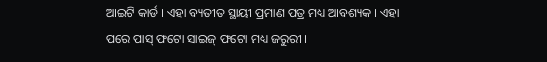ଆଇଟି କାର୍ଡ । ଏହା ବ୍ୟତୀତ ସ୍ଥାୟୀ ପ୍ରମାଣ ପତ୍ର ମଧ୍ୟ ଆବଶ୍ୟକ । ଏହା ପରେ ପାସ୍ ଫଟୋ ସାଇଜ୍ ଫଟୋ ମଧ୍ୟ ଜରୁରୀ ।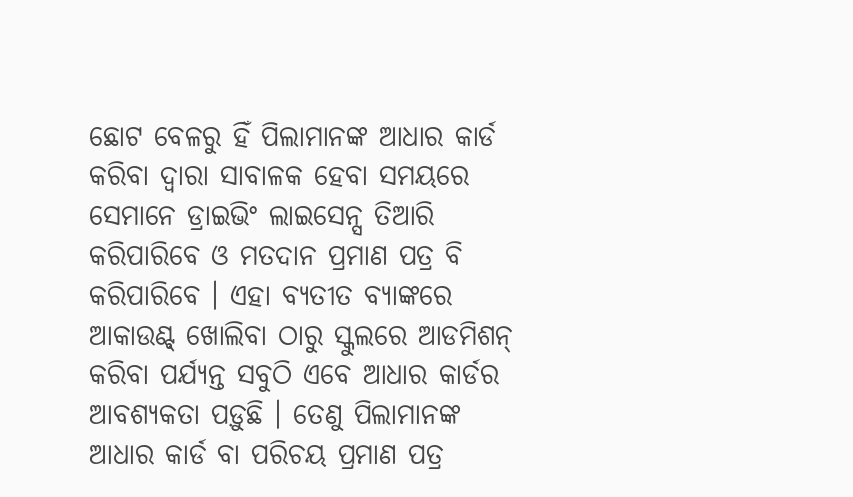ଛୋଟ ବେଳରୁ ହିଁ ପିଲାମାନଙ୍କ ଆଧାର କାର୍ଡ କରିବା ଦ୍ୱାରା ସାବାଳକ ହେବା ସମୟରେ ସେମାନେ ଡ୍ରାଇଭିଂ ଲାଇସେନ୍ସ ତିଆରି କରିପାରିବେ ଓ ମତଦାନ ପ୍ରମାଣ ପତ୍ର ବି କରିପାରିବେ । ଏହା ବ୍ୟତୀତ ବ୍ୟାଙ୍କରେ ଆକାଉଣ୍ଟ୍ ଖୋଲିବା ଠାରୁ ସ୍କୁଲରେ ଆଡମିଶନ୍ କରିବା ପର୍ଯ୍ୟନ୍ତ ସବୁଠି ଏବେ ଆଧାର କାର୍ଡର ଆବଶ୍ୟକତା ପଡ଼ୁଛି । ତେଣୁ ପିଲାମାନଙ୍କ ଆଧାର କାର୍ଡ ବା ପରିଚୟ ପ୍ରମାଣ ପତ୍ର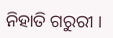ନିହାତି ଗରୁରୀ ।